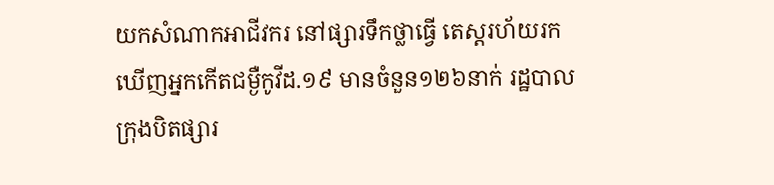យកសំណាកអាជីវករ នៅផ្សារទឹកថ្លាធ្វើ តេស្តរហ័យរក ឃើញអ្នកកើតជម្ងឺកូវីដ.១៩ មានចំនួន១២៦នាក់ រដ្ឋបាលក្រុងបិតផ្សារ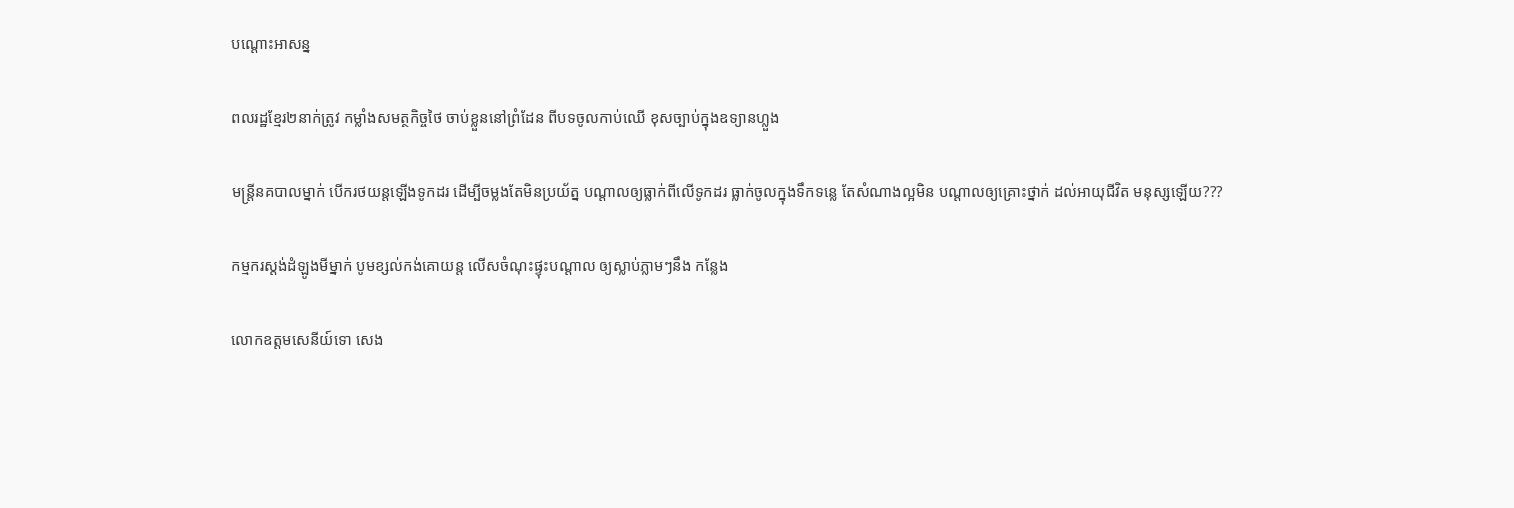បណ្តោះអាសន្ន

ពលរដ្ឋខ្មែរ២នាក់ត្រូវ កម្លាំងសមត្ថកិច្ចថៃ ចាប់ខ្លួននៅព្រំដែន ពីបទចូលកាប់ឈើ ខុសច្បាប់ក្នុងឧទ្យានហ្លួង

មន្រ្តីនគបាលម្នាក់ បើករថយន្តឡើងទូកដរ ដើម្បីចម្លងតែមិនប្រយ័ត្ន បណ្តាលឲ្យធ្លាក់ពីលើទូកដរ ធ្លាក់ចូលក្នុងទឹកទន្លេ តែសំណាងល្អមិន បណ្ដាលឲ្យគ្រោះថ្នាក់ ដល់អាយុជីវិត មនុស្សឡើយ???

កម្មករស្តង់ដំឡូងមីម្នាក់ បូមខ្សល់កង់គោយន្ត លើសចំណុះផ្ទុះបណ្តាល ឲ្យស្លាប់ភ្លាមៗនឹង កន្លែង

លោកឧត្តមសេនីយ៍ទោ សេង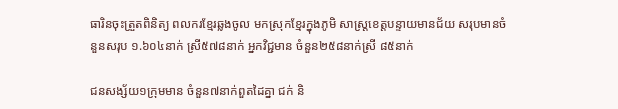ធារិនចុះត្រួតពិនិត្យ ពលករខ្មែរឆ្លងចូល មកស្រុកខ្មែរក្នុងភូមិ សាស្ត្រខេត្តបន្ទាយមានជ័យ សរុបមានចំនួនសរុប ១.៦០៤នាក់ ស្រី៥៧៨នាក់ អ្នកវិជ្ជមាន ចំនួន២៥៨នាក់ស្រី ៨៥នាក់

ជនសង្ស័យ១ក្រុមមាន ចំនួន៧នាក់ពួតដៃគ្នា ជក់ និ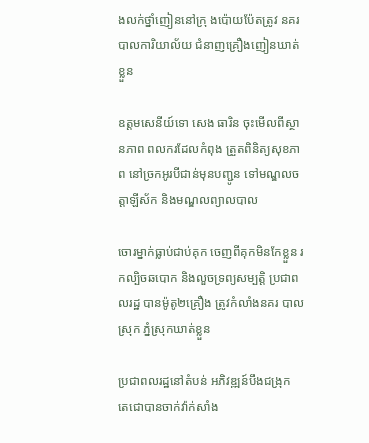ងលក់ថ្នាំញៀននៅក្រុ ងប៉ោយប៉ែតត្រូវ នគរបាលការិយាល័យ ជំនាញគ្រឿងញៀនឃាត់ខ្លួន

ឧត្តមសេនីយ៍ទោ សេង ធារិន ចុះមើលពីស្ថានភាព ពលករដែលកំពុង ត្រួតពិនិត្យសុខភាព នៅច្រកអូរបីជាន់មុនបញ្ជូន ទៅមណ្ឌលចត្តាឡីស័ក និងមណ្ឌលព្យាលបាល

ចោរម្នាក់ធ្លាប់ជាប់គុក ចេញពីគុកមិនកែខ្លួន រកល្បិចឆបោក និងលួចទ្រព្យសម្បត្តិ ប្រជាពលរដ្ឋ បានម៉ូតូ២គ្រឿង ត្រូវកំលាំងនគរ បាលស្រុក ភ្នំស្រុកឃាត់ខ្លួន

ប្រជាពលរដ្ឋនៅតំបន់ អភិវឌ្ឍន៍បឹងជង្រុក តេជោបានចាក់វ៉ាក់សាំង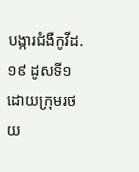បង្ការជំងឺកូវីដ.១៩ ដូសទី១ ដោយក្រុមរថយ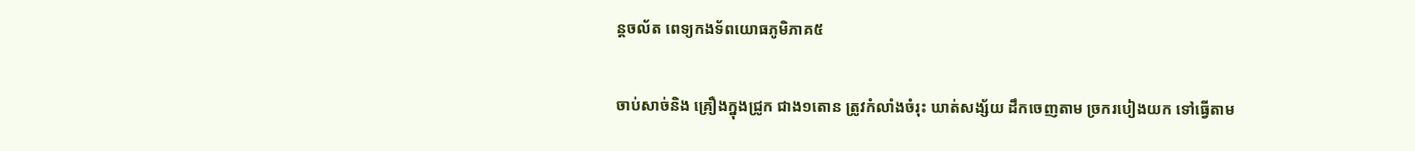ន្តចល័ត ពេទ្យកងទ័ពយោធភូមិភាគ៥

ចាប់សាច់និង គ្រឿងក្នុងជ្រូក ជាង១តោន ត្រូវកំលាំងចំរុះ ឃាត់សង្ស័យ ដឹកចេញតាម ច្រករបៀងយក ទៅធ្វើតាម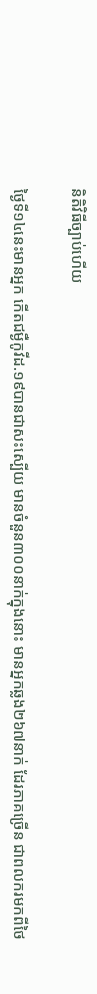និតិវិធីច្បាប់ហើយ

ថ្ងៃទី១៤នេះមានអ្នក កើតជម្ងឺកូវីដ.១៩បានជាសះស្បើយ មានចំនួន៣០០នាក់ក្នុងនោះ មានអ្នកឆ្លង២៦៧នាក់ ដែរភាគច្រើន ជាពលករមកពីថៃ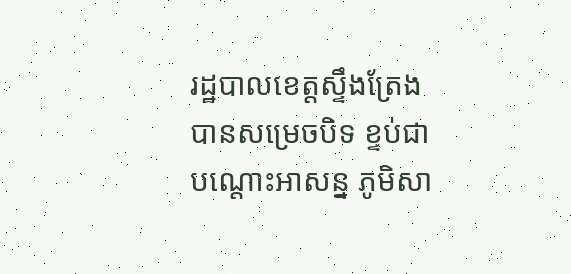រដ្ឋបាលខេត្តស្ទឹងត្រែង បានសម្រេចបិទ ខ្ទប់ជាបណ្តោះអាសន្ន ភូមិសា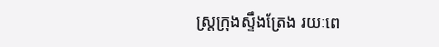ស្ត្រក្រុងស្ទឹងត្រែង រយៈពេ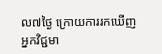ល៧ថ្ងៃ ក្រោយការរកឃើញ អ្នកវិជ្ជមា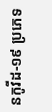នកូវីដ-១៩ ប្រភេទ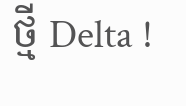ថ្មី Delta !